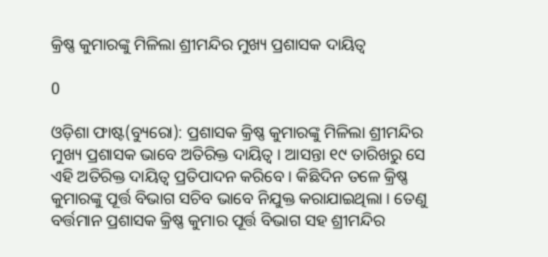କ୍ରିଷ୍ଣ କୁମାରଙ୍କୁ ମିଳିଲା ଶ୍ରୀମନ୍ଦିର ମୁଖ୍ୟ ପ୍ରଶାସକ ଦାୟିତ୍ୱ

0

ଓଡ଼ିଶା ଫାଷ୍ଟ(ବ୍ୟୁରୋ): ପ୍ରଶାସକ କ୍ରିଷ୍ଣ କୁମାରଙ୍କୁ ମିଳିଲା ଶ୍ରୀମନ୍ଦିର ମୁଖ୍ୟ ପ୍ରଶାସକ ଭାବେ ଅତିରିକ୍ତ ଦାୟିତ୍ୱ । ଆସନ୍ତା ୧୯ ତାରିଖରୁ ସେ ଏହି ଅତିରିକ୍ତ ଦାୟିତ୍ୱ ପ୍ରତିପାଦନ କରିବେ । କିଛିଦିନ ତଳେ କ୍ରିଷ୍ଣ କୁମାରଙ୍କୁ ପୂର୍ତ୍ତ ବିଭାଗ ସଚିବ ଭାବେ ନିଯୁକ୍ତ କରାଯାଇଥିଲା । ତେଣୁ ବର୍ତ୍ତମାନ ପ୍ରଶାସକ କ୍ରିଷ୍ଣ କୁମାର ପୂର୍ତ୍ତ ବିଭାଗ ସହ ଶ୍ରୀମନ୍ଦିର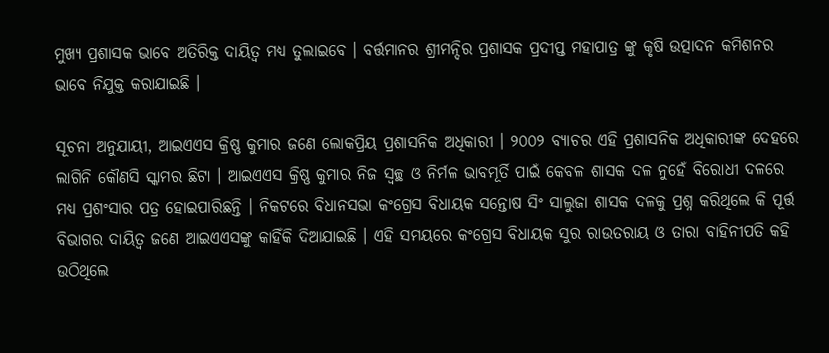ମୁଖ୍ୟ ପ୍ରଶାସକ ଭାବେ ଅତିରିକ୍ତ ଦାୟିତ୍ୱ ମଧ୍ୟ ତୁଲାଇବେ । ବର୍ତ୍ତମାନର ଶ୍ରୀମନ୍ଦିର ପ୍ରଶାସକ ପ୍ରଦୀପ୍ତ ମହାପାତ୍ର ଙ୍କୁ କୃଷି ଉତ୍ପାଦନ କମିଶନର ଭାବେ ନିଯୁକ୍ତ କରାଯାଇଛି ।

ସୂଚନା ଅନୁଯାୟୀ, ଆଇଏଏସ କ୍ରିଷ୍ଣ କୁମାର ଜଣେ ଲୋକପ୍ରିୟ ପ୍ରଶାସନିକ ଅଧିକାରୀ । ୨୦୦୨ ବ୍ୟାଚର ଏହି ପ୍ରଶାସନିକ ଅଧିକାରୀଙ୍କ ଦେହରେ ଲାଗିନି କୌଣସି ସ୍କାମର ଛିଟା । ଆଇଏଏସ କ୍ରିଷ୍ଣ କୁମାର ନିଜ ସ୍ୱଚ୍ଛ ଓ ନିର୍ମଳ ଭାବମୂର୍ତି ପାଇଁ କେବଳ ଶାସକ ଦଳ ନୁହେଁ ବିରୋଧୀ ଦଳରେ ମଧ୍ୟ ପ୍ରଶଂସାର ପତ୍ର ହୋଇପାରିଛନ୍ତି । ନିକଟରେ ବିଧାନସଭା କଂଗ୍ରେସ ବିଧାୟକ ସନ୍ତୋଷ ସିଂ ସାଲୁଜା ଶାସକ ଦଳକୁ ପ୍ରଶ୍ନ କରିଥିଲେ କି ପୂର୍ତ୍ତ ବିଭାଗର ଦାୟିତ୍ବ ଜଣେ ଆଇଏଏସଙ୍କୁ କାହିଁକି ଦିଆଯାଇଛି । ଏହି ସମୟରେ କଂଗ୍ରେସ ବିଧାୟକ ସୁର ରାଉତରାୟ ଓ ତାରା ବାହିନୀପତି କହି ଉଠିଥିଲେ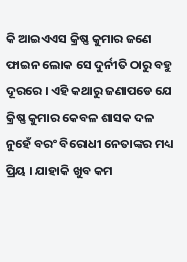କି ଆଇଏଏସ କ୍ରିଷ୍ଣ କୁମାର ଜଣେ ଫାଇନ ଲୋକ ସେ ଦୁର୍ନୀତି ଠାରୁ ବହୁ ଦୂରରେ । ଏହି କଥାରୁ ଜଣାପଡେ ଯେ କ୍ରିଷ୍ଣ କୁମାର କେବଳ ଶାସକ ଦଳ ନୁହେଁ ବରଂ ବିରୋଧୀ ନେତାଙ୍କର ମଧ୍ୟ ପ୍ରିୟ । ଯାହାକି ଖୁବ କମ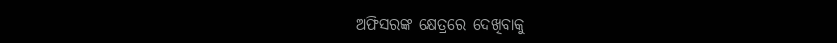ଅଫିସରଙ୍କ କ୍ଷେତ୍ରରେ ଦେଖିବାକୁ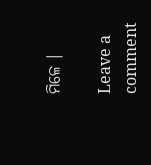ମିଳେ ।

Leave a comment